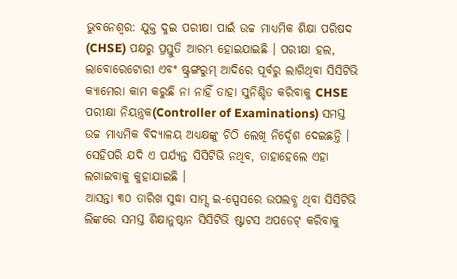ଭୁବନେଶ୍ବର: ଯୁକ୍ତ ଦୁଇ ପରୀକ୍ଷା ପାଇଁ ଉଚ୍ଚ ମାଧ୍ୟମିକ ଶିକ୍ଷା ପରିଷଦ (CHSE) ପକ୍ଷରୁ ପ୍ରସ୍ତୁତି ଆରମ୍ଭ ହୋଇଯାଇଛି । ପରୀକ୍ଷା ହଲ, ଲାବୋରେଟୋରୀ ଏବଂ ଷ୍ଟ୍ରଙ୍ଗରୁମ୍ ଆଦିରେ ପୂର୍ବରୁ ଲାଗିଥିବା ସିସିଟିଭି କ୍ୟାମେରା କାମ କରୁଛି ନା ନାହିଁ ତାହା ସୁନିଶ୍ଚିତ କରିବାକୁ CHSE ପରୀକ୍ଷା ନିୟନ୍ତ୍ରକ(Controller of Examinations) ସମସ୍ତ ଉଚ୍ଚ ମାଧ୍ୟମିକ ବିଦ୍ୟାଳୟ ଅଧ୍ୟକ୍ଷଙ୍କୁ ଚିଠି ଲେଖି ନିର୍ଦ୍ଦେଶ ଦେଇଛନ୍ତି । ସେହିପରି ଯଦି ଏ ପର୍ଯ୍ୟନ୍ତ ସିସିଟିଭି ନଥିବ, ତାହାହେଲେ ଏହା ଲଗାଇବାକୁ କୁହାଯାଇଛି ।
ଆସନ୍ତା ୩୦ ତାରିଖ ସୁଦ୍ଧା ସାମ୍ସ ଇ-ସ୍ପେସରେ ଉପଲବ୍ଧ ଥିବା ସିସିଟିଭି ଲିଙ୍କରେ ସମସ୍ତ ଶିକ୍ଷାନୁଷ୍ଠାନ ସିସିଟିଭି ଷ୍ଟାଟସ ଅପଡେଟ୍ କରିବାକୁ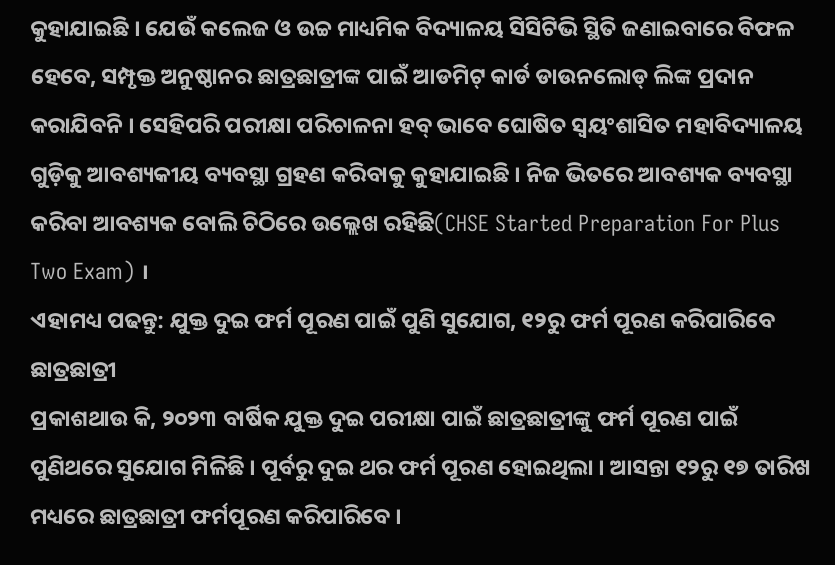କୁହାଯାଇଛି । ଯେଉଁ କଲେଜ ଓ ଉଚ୍ଚ ମାଧ୍ୟମିକ ବିଦ୍ୟାଳୟ ସିସିଟିଭି ସ୍ଥିତି ଜଣାଇବାରେ ବିଫଳ ହେବେ, ସମ୍ପୃକ୍ତ ଅନୁଷ୍ଠାନର ଛାତ୍ରଛାତ୍ରୀଙ୍କ ପାଇଁ ଆଡମିଟ୍ କାର୍ଡ ଡାଉନଲୋଡ୍ ଲିଙ୍କ ପ୍ରଦାନ କରାଯିବନି । ସେହିପରି ପରୀକ୍ଷା ପରିଚାଳନା ହବ୍ ଭାବେ ଘୋଷିତ ସ୍ବୟଂଶାସିତ ମହାବିଦ୍ୟାଳୟ ଗୁଡ଼ିକୁ ଆବଶ୍ୟକୀୟ ବ୍ୟବସ୍ଥା ଗ୍ରହଣ କରିବାକୁ କୁହାଯାଇଛି । ନିଜ ଭିତରେ ଆବଶ୍ୟକ ବ୍ୟବସ୍ଥା କରିବା ଆବଶ୍ୟକ ବୋଲି ଚିଠିରେ ଉଲ୍ଲେଖ ରହିଛି(CHSE Started Preparation For Plus Two Exam) ।
ଏହାମଧ୍ୟ ପଢନ୍ତୁ: ଯୁକ୍ତ ଦୁଇ ଫର୍ମ ପୂରଣ ପାଇଁ ପୁଣି ସୁଯୋଗ, ୧୨ରୁ ଫର୍ମ ପୂରଣ କରିପାରିବେ ଛାତ୍ରଛାତ୍ରୀ
ପ୍ରକାଶଥାଉ କି, ୨୦୨୩ ବାର୍ଷିକ ଯୁକ୍ତ ଦୁଇ ପରୀକ୍ଷା ପାଇଁ ଛାତ୍ରଛାତ୍ରୀଙ୍କୁ ଫର୍ମ ପୂରଣ ପାଇଁ ପୁଣିଥରେ ସୁଯୋଗ ମିଳିଛି । ପୂର୍ବରୁ ଦୁଇ ଥର ଫର୍ମ ପୂରଣ ହୋଇଥିଲା । ଆସନ୍ତା ୧୨ରୁ ୧୭ ତାରିଖ ମଧ୍ୟରେ ଛାତ୍ରଛାତ୍ରୀ ଫର୍ମପୂରଣ କରିପାରିବେ ।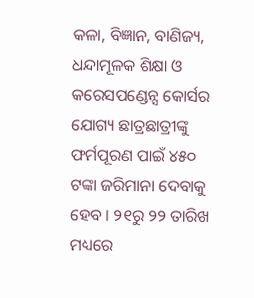କଳା, ବିଜ୍ଞାନ, ବାଣିଜ୍ୟ, ଧନ୍ଦାମୂଳକ ଶିକ୍ଷା ଓ କରେସପଣ୍ଡେନ୍ସ କୋର୍ସର ଯୋଗ୍ୟ ଛାତ୍ରଛାତ୍ରୀଙ୍କୁ ଫର୍ମପୂରଣ ପାଇଁ ୪୫୦ ଟଙ୍କା ଜରିମାନା ଦେବାକୁ ହେବ । ୨୧ରୁ ୨୨ ତାରିଖ ମଧ୍ୟରେ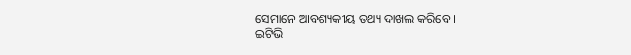ସେମାନେ ଆବଶ୍ୟକୀୟ ତଥ୍ୟ ଦାଖଲ କରିବେ ।
ଇଟିଭି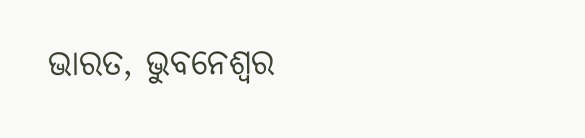ଭାରତ, ଭୁବନେଶ୍ବର